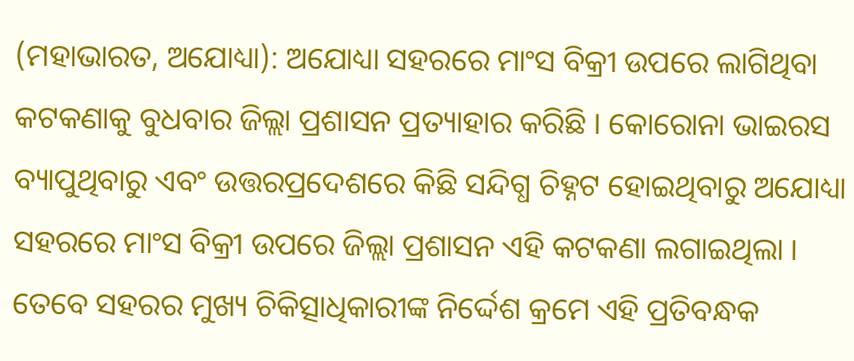(ମହାଭାରତ, ଅଯୋଧ୍ୟା): ଅଯୋଧ୍ୟା ସହରରେ ମାଂସ ବିକ୍ରୀ ଉପରେ ଲାଗିଥିବା କଟକଣାକୁ ବୁଧବାର ଜିଲ୍ଲା ପ୍ରଶାସନ ପ୍ରତ୍ୟାହାର କରିଛି । କୋରୋନା ଭାଇରସ ବ୍ୟାପୁଥିବାରୁ ଏବଂ ଉତ୍ତରପ୍ରଦେଶରେ କିଛି ସନ୍ଦିଗ୍ଧ ଚିହ୍ନଟ ହୋଇଥିବାରୁ ଅଯୋଧ୍ୟା ସହରରେ ମାଂସ ବିକ୍ରୀ ଉପରେ ଜିଲ୍ଲା ପ୍ରଶାସନ ଏହି କଟକଣା ଲଗାଇଥିଲା । ତେବେ ସହରର ମୁଖ୍ୟ ଚିକିତ୍ସାଧିକାରୀଙ୍କ ନିର୍ଦ୍ଦେଶ କ୍ରମେ ଏହି ପ୍ରତିବନ୍ଧକ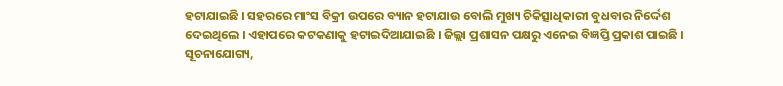ହଟାଯାଇଛି । ସହରରେ ମାଂସ ବିକ୍ରୀ ଉପରେ ବ୍ୟାନ ହଟାଯାଉ ବୋଲି ମୁଖ୍ୟ ଚିକିତ୍ସାଧିକାରୀ ବୁଧବାର ନିର୍ଦ୍ଦେଶ ଦେଇଥିଲେ । ଏହାପରେ କଟକଣାକୁ ହଟାଇଦିଆଯାଇଛି । ଜିଲ୍ଲା ପ୍ରଶାସନ ପକ୍ଷରୁ ଏନେଇ ବିଜ୍ଞପ୍ତି ପ୍ରକାଶ ପାଇଛି । ସୂଚନାଯୋଗ୍ୟ,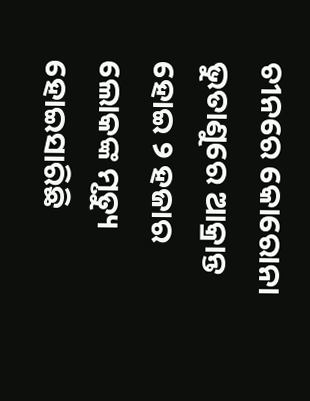ଚୀନରେ କୋରୋନା ଭୁତାଣୁରେ ଆକ୍ରାନ୍ତ ହୋଇ ୨ ହଜାର ଲୋକଙ୍କ ମୃତ୍ୟୁ ହୋଇସାରିଛି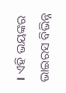। ଏହି ଭୟଙ୍କର ଭାଇରସ ବିଭିନ୍ନ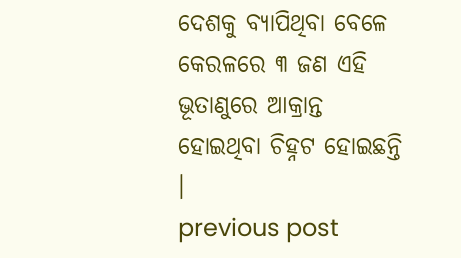ଦେଶକୁ ବ୍ୟାପିଥିବା ବେଳେ କେରଳରେ ୩ ଜଣ ଏହି ଭୂତାଣୁରେ ଆକ୍ରାନ୍ତ ହୋଇଥିବା ଚିହ୍ନଟ ହୋଇଛନ୍ତି ।
previous post